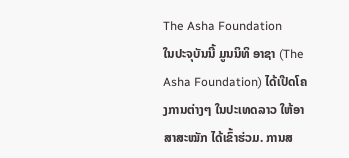The Asha Foundation
ໃນປະຈຸບັນນີ້ ມູນນິທິ ອາຊາ (The Asha Foundation) ໄດ້ເປີດໂຄງການຕ່າງໆ ໃນປະເທດລາວ ໃຫ້ອາສາສະໝັກ ໄດ້ເຂົ້າຮ່ວມ. ການສ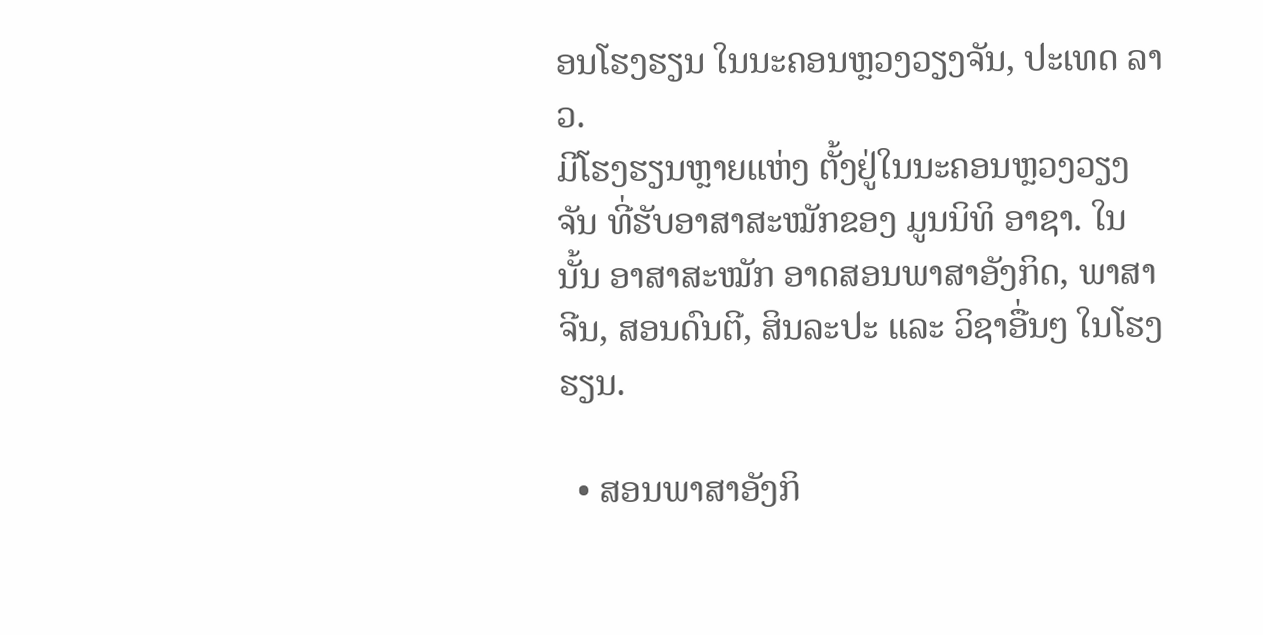ອນໂຮງຮຽນ ໃນນະຄອນຫຼວງວຽງຈັນ, ປະເທດ ລາວ.
ມີໂຮງຮຽນຫຼາຍແຫ່ງ ຕັ້ງຢູ່ໃນນະຄອນຫຼວງວຽງຈັນ ທີ່ຮັບອາສາສະໝັກຂອງ ມູນນິທິ ອາຊາ. ໃນນັ້ນ ອາສາສະໝັກ ອາດສອນພາສາອັງກິດ, ພາສາຈີນ, ສອນດົນຕີ, ສິນລະປະ ແລະ ວິຊາອື່ນໆ ໃນໂຮງຮຽນ.

  • ສອນພາສາອັງກິ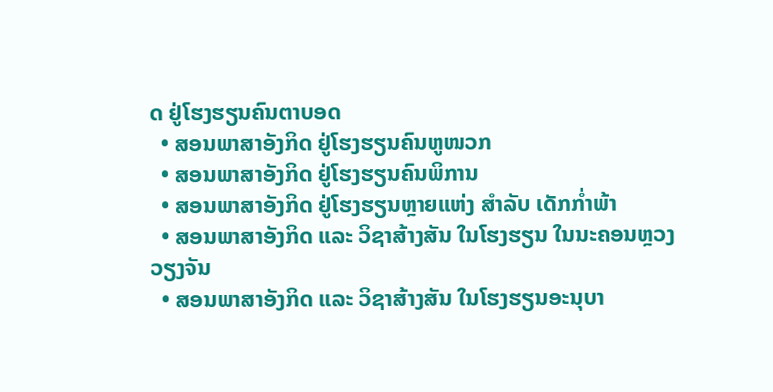ດ ຢູ່ໂຮງຮຽນຄົນຕາບອດ
  • ສອນພາສາອັງກິດ ຢູ່ໂຮງຮຽນຄົນຫູໜວກ
  • ສອນພາສາອັງກິດ ຢູ່ໂຮງຮຽນຄົນພິການ
  • ສອນພາສາອັງກິດ ຢູ່ໂຮງຮຽນຫຼາຍແຫ່ງ ສໍາລັບ ເດັກກໍ່າພ້າ
  • ສອນພາສາອັງກິດ ແລະ ວິຊາສ້າງສັນ ໃນໂຮງຮຽນ ໃນນະຄອນຫຼວງວຽງຈັນ
  • ສອນພາສາອັງກິດ ແລະ ວິຊາສ້າງສັນ ໃນໂຮງຮຽນອະນຸບາ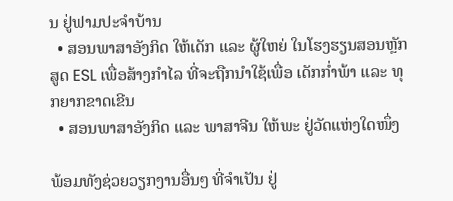ນ ຢູ່ຟາມປະຈໍາບ້ານ
  • ສອນພາສາອັງກິດ ໃຫ້ເດັກ ແລະ ຜູ້ໃຫຍ່ ໃນໂຮງຮຽນສອນຫຼັກສູດ ESL ເພື່ອສ້າງກໍາໄລ ທີ່ຈະຖືກນໍາໃຊ້ເພື່ອ ເດັກກໍ່າພ້າ ແລະ ທຸກຍາກຂາດເຂີນ
  • ສອນພາສາອັງກິດ ແລະ ພາສາຈີນ ໃຫ້ພະ ຢູ່ວັດແຫ່ງໃດໜຶ່ງ

ພ້ອມທັງຊ່ວຍວຽກງານອື່ນໆ ທີ່ຈໍາເປັນ ຢູ່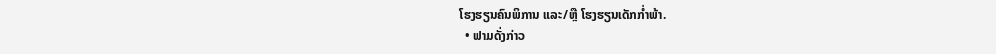ໂຮງຮຽນຄົນພິການ ແລະ/ຫຼື ໂຮງຮຽນເດັກກໍ່າພ້າ.
  • ຟາມດັ່ງກ່າວ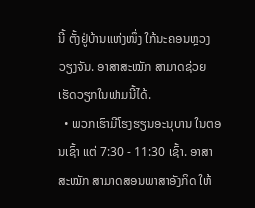ນີ້ ຕັ້ງຢູ່ບ້ານແຫ່ງໜຶ່ງ ໃກ້ນະຄອນຫຼວງວຽງຈັນ. ອາສາສະໝັກ ສາມາດຊ່ວຍເຮັດວຽກໃນຟາມນີ້ໄດ້.
  • ພວກເຮົາມີໂຮງຮຽນອະນຸບານ ໃນຕອນເຊົ້າ ແຕ່ 7:30 - 11:30 ເຊົ້າ. ອາສາສະໝັກ ສາມາດສອນພາສາອັງກິດ ໃຫ້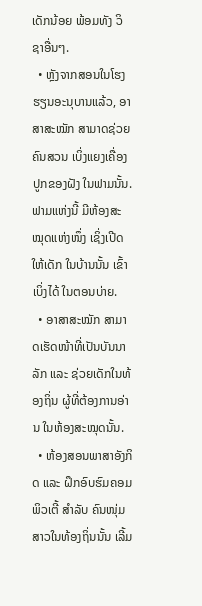ເດັກນ້ອຍ ພ້ອມທັງ ວິຊາອື່ນໆ.
  • ຫຼັງຈາກສອນໃນໂຮງຮຽນອະນຸບານແລ້ວ, ອາສາສະໝັກ ສາມາດຊ່ວຍຄົນສວນ ເບິ່ງແຍງເຄື່ອງປູກຂອງຝັງ ໃນຟາມນັ້ນ. ຟາມແຫ່ງນີ້ ມີຫ້ອງສະໝຸດແຫ່ງໜຶ່ງ ເຊິ່ງເປີດໃຫ້ເດັກ ໃນບ້ານນັ້ນ ເຂົ້າເບິ່ງໄດ້ ໃນຕອນບ່າຍ.
  • ອາສາສະໝັກ ສາມາດເຮັດໜ້າທີ່ເປັນບັນນາລັກ ແລະ ຊ່ວຍເດັກໃນທ້ອງຖິ່ນ ຜູ້ທີ່ຕ້ອງການອ່ານ ໃນຫ້ອງສະໝຸດນັ້ນ.
  • ຫ້ອງສອນພາສາອັງກິດ ແລະ ຝຶກອົບຮົມຄອມພິວເຕີ້ ສໍາລັບ ຄົນໜຸ່ມສາວໃນທ້ອງຖິ່ນນັ້ນ ເລີ້ມ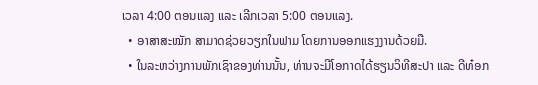ເວລາ 4:00 ຕອນແລງ ແລະ ເລີກເວລາ 5:00 ຕອນແລງ.
  • ອາສາສະໝັກ ສາມາດຊ່ວຍວຽກໃນຟາມ ໂດຍການອອກແຮງງານດ້ວຍມື.
  • ໃນລະຫວ່າງການພັກເຊົາຂອງທ່ານນັ້ນ, ທ່ານຈະມີໂອກາດໄດ້ຮຽນວິທີສະປາ ແລະ ດີທ໋ອກ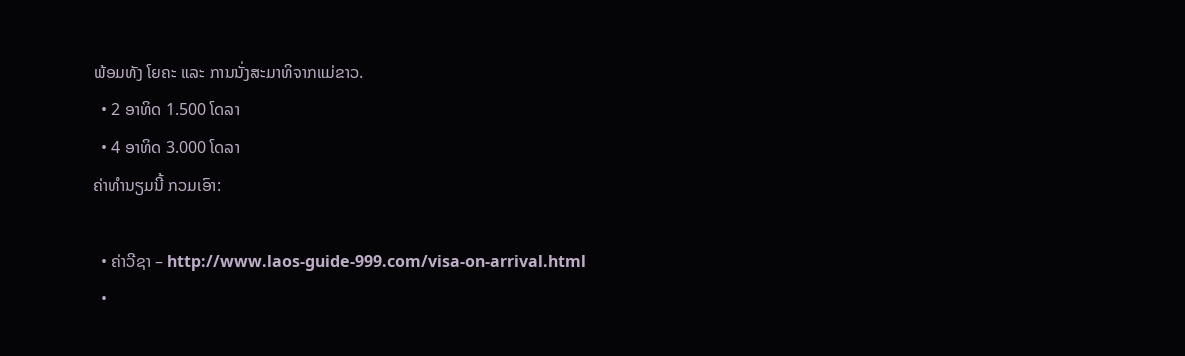ພ້ອມທັງ ໂຍຄະ ແລະ ການນັ່ງສະມາທິຈາກແມ່ຂາວ.
  • 2 ອາທິດ 1.500 ໂດລາ
  • 4 ອາທິດ 3.000 ໂດລາ
ຄ່າທໍານຽມນີ້ ກວມເອົາ:

  • ຄ່າວີຊາ – http://www.laos-guide-999.com/visa-on-arrival.html
  •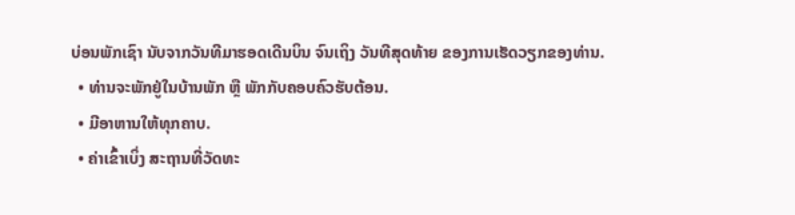ບ່ອນພັກເຊົາ ນັບຈາກວັນທີມາຮອດເດີນບິນ ຈົນເຖິງ ວັນທີສຸດທ້າຍ ຂອງການເຮັດວຽກຂອງທ່ານ.
  • ທ່ານຈະພັກຢູ່ໃນບ້ານພັກ ຫຼື ພັກກັບຄອບຄົວຮັບຕ້ອນ.
  • ມີອາຫານໃຫ້ທຸກຄາບ.
  • ຄ່າເຂົ້າເບິ່ງ ສະຖານທີ່ວັດທະ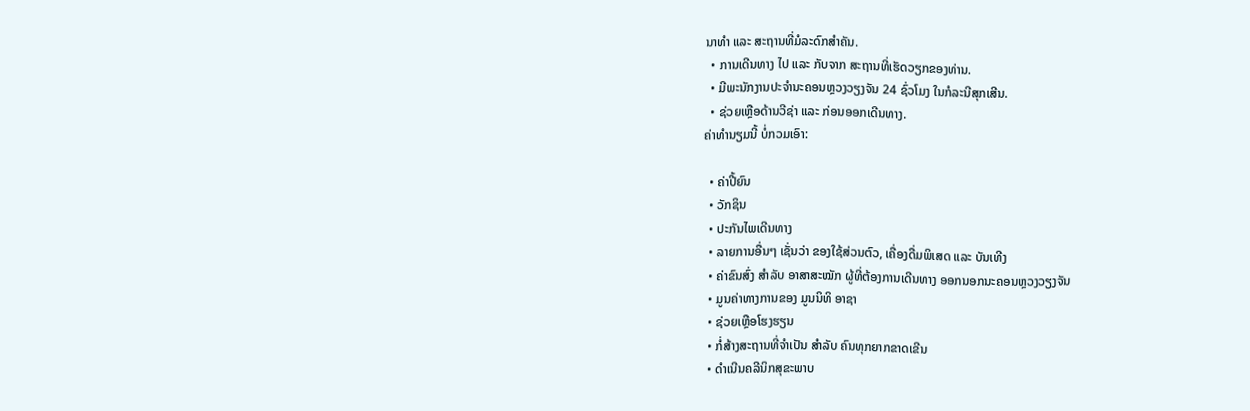ນາທໍາ ແລະ ສະຖານທີ່ມໍລະດົກສໍາຄັນ.
  • ການເດີນທາງ ໄປ ແລະ ກັບຈາກ ສະຖານທີ່ເຮັດວຽກຂອງທ່ານ.
  • ມີພະນັກງານປະຈໍານະຄອນຫຼວງວຽງຈັນ 24 ຊົ່ວໂມງ ໃນກໍລະນີສຸກເສີນ.
  • ຊ່ວຍເຫຼືອດ້ານວີຊ່າ ແລະ ກ່ອນອອກເດີນທາງ.
ຄ່າທໍານຽມນີ້ ບໍ່ກວມເອົາ:

  • ຄ່າປີ້ຍົນ
  • ວັກຊິນ
  • ປະກັນໄພເດີນທາງ
  • ລາຍການອື່ນໆ ເຊັ່ນວ່າ ຂອງໃຊ້ສ່ວນຕົວ, ເຄື່ອງດື່ມພິເສດ ແລະ ບັນເທີງ
  • ຄ່າຂົນສົ່ງ ສໍາລັບ ອາສາສະໝັກ ຜູ້ທີ່ຕ້ອງການເດີນທາງ ອອກນອກນະຄອນຫຼວງວຽງຈັນ
  • ມູນຄ່າທາງການຂອງ ມູນນິທິ ອາຊາ
  • ຊ່ວຍເຫຼືອໂຮງຮຽນ
  • ກໍ່ສ້າງສະຖານທີ່ຈໍາເປັນ ສໍາລັບ ຄົນທຸກຍາກຂາດເຂີນ
  • ດໍາເນີນຄລີນິກສຸຂະພາບ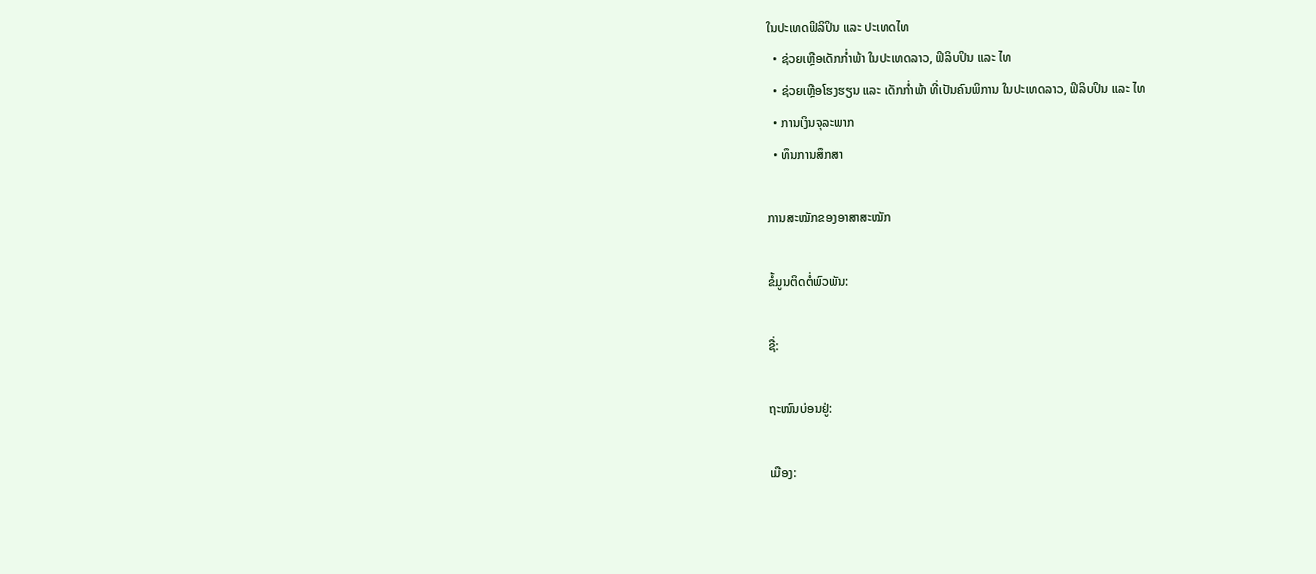ໃນປະເທດຟິລິປິນ ແລະ ປະເທດໄທ
  • ຊ່ວຍເຫຼືອເດັກກໍ່າພ້າ ໃນປະເທດລາວ, ຟິລິບປິນ ແລະ ໄທ
  • ຊ່ວຍເຫຼືອໂຮງຮຽນ ແລະ ເດັກກໍ່າພ້າ ທີ່ເປັນຄົນພິການ ໃນປະເທດລາວ, ຟິລິບປິນ ແລະ ໄທ
  • ການເງິນຈຸລະພາກ
  • ທຶນການສຶກສາ

ການສະໝັກຂອງອາສາສະໝັກ

ຂໍ້ມູນຕິດຕໍ່ພົວພັນ:

ຊື່:

ຖະໜົນບ່ອນຢູ່:

ເມືອງ: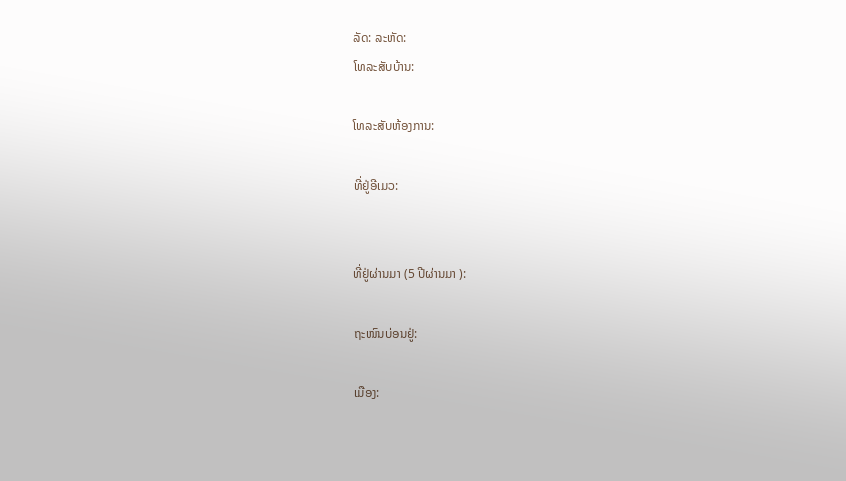ລັດ: ລະຫັດ:
ໂທລະສັບບ້ານ:

ໂທລະສັບຫ້ອງການ:

ທີ່ຢູ່ອີເມວ:


ທີ່ຢູ່ຜ່ານມາ (5 ປີຜ່ານມາ ):

ຖະໜົນບ່ອນຢູ່:

ເມືອງ: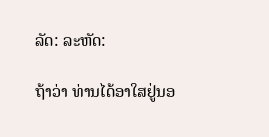ລັດ: ລະຫັດ:

ຖ້າວ່າ ທ່ານໄດ້ອາໃສຢູ່ນອ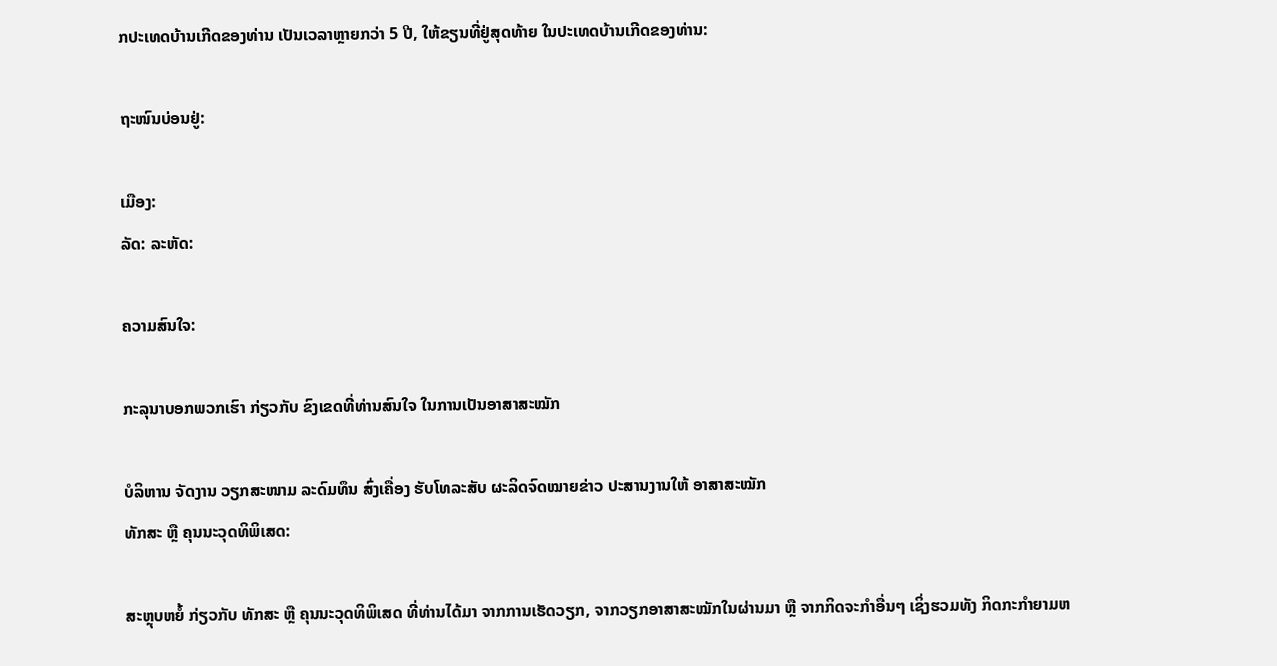ກປະເທດບ້ານເກີດຂອງທ່ານ ເປັນເວລາຫຼາຍກວ່າ 5 ປີ, ໃຫ້ຂຽນທີ່ຢູ່ສຸດທ້າຍ ໃນປະເທດບ້ານເກີດຂອງທ່ານ:

ຖະໜົນບ່ອນຢູ່:

ເມືອງ:
ລັດ: ລະຫັດ:

ຄວາມສົນໃຈ:

ກະລຸນາບອກພວກເຮົາ ກ່ຽວກັບ ຂົງເຂດທີ່ທ່ານສົນໃຈ ໃນການເປັນອາສາສະໝັກ

ບໍລິຫານ ຈັດງານ ວຽກສະໜາມ ລະດົມທຶນ ສົ່ງເຄື່ອງ ຮັບໂທລະສັບ ຜະລິດຈົດໝາຍຂ່າວ ປະສານງານໃຫ້ ອາສາສະໝັກ
ທັກສະ ຫຼື ຄຸນນະວຸດທິພິເສດ:

ສະຫຼຸບຫຍໍ້ ກ່ຽວກັບ ທັກສະ ຫຼື ຄຸນນະວຸດທິພິເສດ ທີ່ທ່ານໄດ້ມາ ຈາກການເຮັດວຽກ, ຈາກວຽກອາສາສະໝັກໃນຜ່ານມາ ຫຼື ຈາກກິດຈະກໍາອື່ນໆ ເຊິ່ງຮວມທັງ ກິດກະກໍາຍາມຫ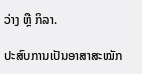ວ່າງ ຫຼື ກິລາ.

ປະສົບການເປັນອາສາສະໝັກ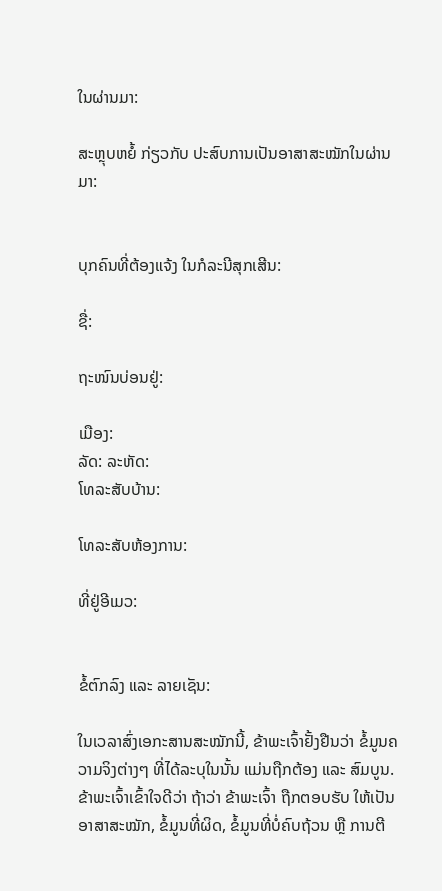ໃນຜ່ານມາ:

ສະຫຼຸບຫຍໍ້ ກ່ຽວກັບ ປະສົບການເປັນອາສາສະໝັກໃນຜ່ານມາ:


ບຸກຄົນທີ່ຕ້ອງແຈ້ງ ໃນກໍລະນີສຸກເສີນ:

ຊື່:

ຖະໜົນບ່ອນຢູ່:

ເມືອງ:
ລັດ: ລະຫັດ:
ໂທລະສັບບ້ານ:

ໂທລະສັບຫ້ອງການ:

ທີ່ຢູ່ອີເມວ:


ຂໍ້ຕົກລົງ ແລະ ລາຍເຊັນ:

ໃນເວລາສົ່ງເອກະສານສະໝັກນີ້, ຂ້າພະເຈົ້າຢັ້ງຢືນວ່າ ຂໍ້ມູນຄວາມຈິງຕ່າງໆ ທີ່ໄດ້ລະບຸໃນນັ້ນ ແມ່ນຖືກຕ້ອງ ແລະ ສົມບູນ. ຂ້າພະເຈົ້າເຂົ້າໃຈດີວ່າ ຖ້າວ່າ ຂ້າພະເຈົ້າ ຖືກຕອບຮັບ ໃຫ້ເປັນອາສາສະໝັກ, ຂໍ້ມູນທີ່ຜິດ, ຂໍ້ມູນທີ່ບໍ່ຄົບຖ້ວນ ຫຼື ການຕີ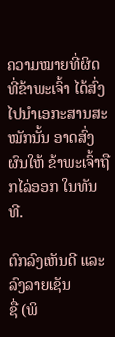ຄວາມໝາຍທີ່ຜິດ ທີ່ຂ້າພະເຈົ້າ ໄດ້ສົ່ງໄປນໍາເອກະສານສະໝັກນັ້ນ ອາດສົ່ງຜົນໃຫ້ ຂ້າພະເຈົ້າຖືກໄລ່ອອກ ໃນທັນທີ.

ຕົກລົງເຫັນດີ ແລະ ລົງລາຍເຊັນ
ຊື່ (ພິ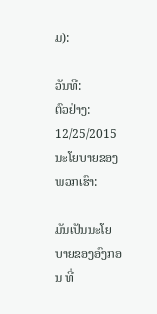ມ):

ວັນທີ:
ຕົວຢ່າງ: 12/25/2015
ນະໂຍບາຍຂອງພວກເຮົາ:

ມັນເປັນນະໂຍບາຍຂອງອົງກອນ ທີ່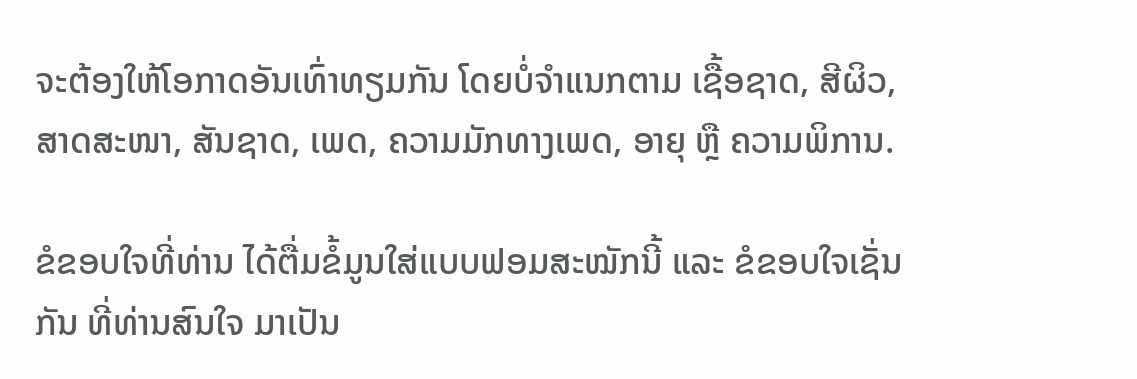ຈະຕ້ອງໃຫ້ໂອກາດອັນເທົ່າທຽມກັນ ໂດຍບໍ່ຈໍາແນກຕາມ ເຊື້ອຊາດ, ສີຜິວ, ສາດສະໜາ, ສັນຊາດ, ເພດ, ຄວາມມັກທາງເພດ, ອາຍຸ ຫຼື ຄວາມພິການ.

ຂໍຂອບໃຈທີ່ທ່ານ ໄດ້ຕື່ມຂໍ້ມູນໃສ່ແບບຟອມສະໝັກນີ້ ແລະ ຂໍຂອບໃຈເຊັ່ນກັນ ທີ່ທ່ານສົນໃຈ ມາເປັນ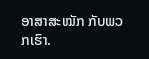ອາສາສະໝັກ ກັບພວກເຮົາ.